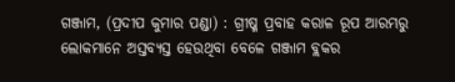ଗଞ୍ଜାମ, (ପ୍ରଦୀପ କୁମାର ପଣ୍ଡା) : ଗ୍ରୀଷ୍ମ ପ୍ରବାହ କରାଳ ରୂପ ଆରମ୍ଭରୁ ଲୋକମାନେ ଅସ୍ତବ୍ୟସ୍ତ ହେଉଥିବା ବେଳେ ଗଞ୍ଜାମ ବ୍ଲକର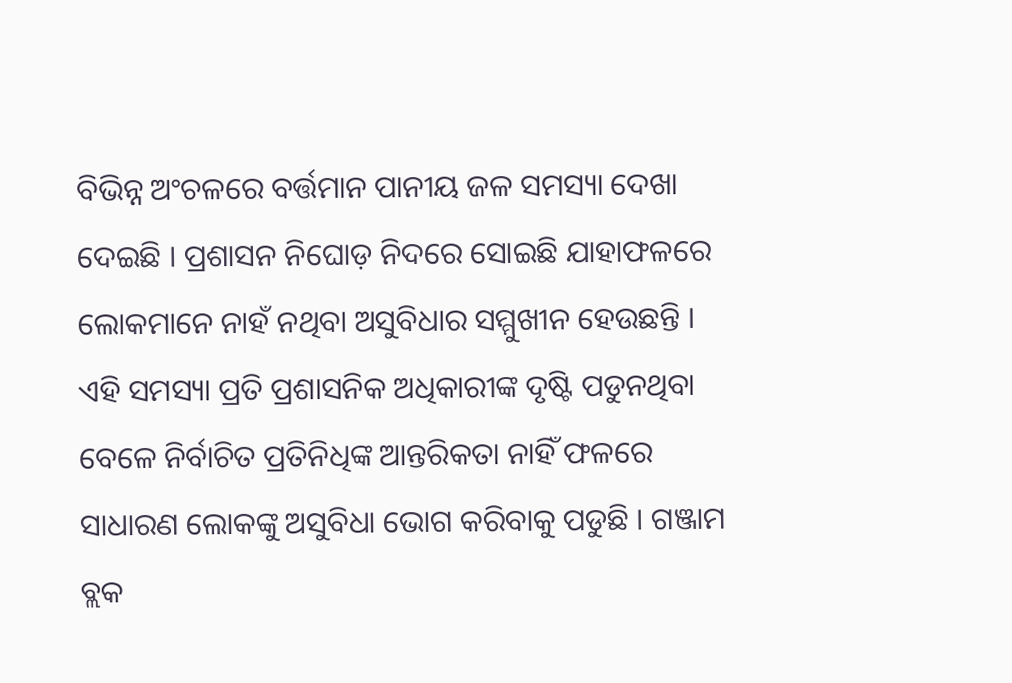ବିଭିନ୍ନ ଅଂଚଳରେ ବର୍ତ୍ତମାନ ପାନୀୟ ଜଳ ସମସ୍ୟା ଦେଖା ଦେଇଛି । ପ୍ରଶାସନ ନିଘୋଡ଼ ନିଦରେ ସୋଇଛି ଯାହାଫଳରେ ଲୋକମାନେ ନାହଁ ନଥିବା ଅସୁବିଧାର ସମ୍ମୁଖୀନ ହେଉଛନ୍ତି । ଏହି ସମସ୍ୟା ପ୍ରତି ପ୍ରଶାସନିକ ଅଧିକାରୀଙ୍କ ଦୃଷ୍ଟି ପଡୁନଥିବା ବେଳେ ନିର୍ବାଚିତ ପ୍ରତିନିଧିଙ୍କ ଆନ୍ତରିକତା ନାହିଁ ଫଳରେ ସାଧାରଣ ଲୋକଙ୍କୁ ଅସୁବିଧା ଭୋଗ କରିବାକୁ ପଡୁଛି । ଗଞ୍ଜାମ ବ୍ଲକ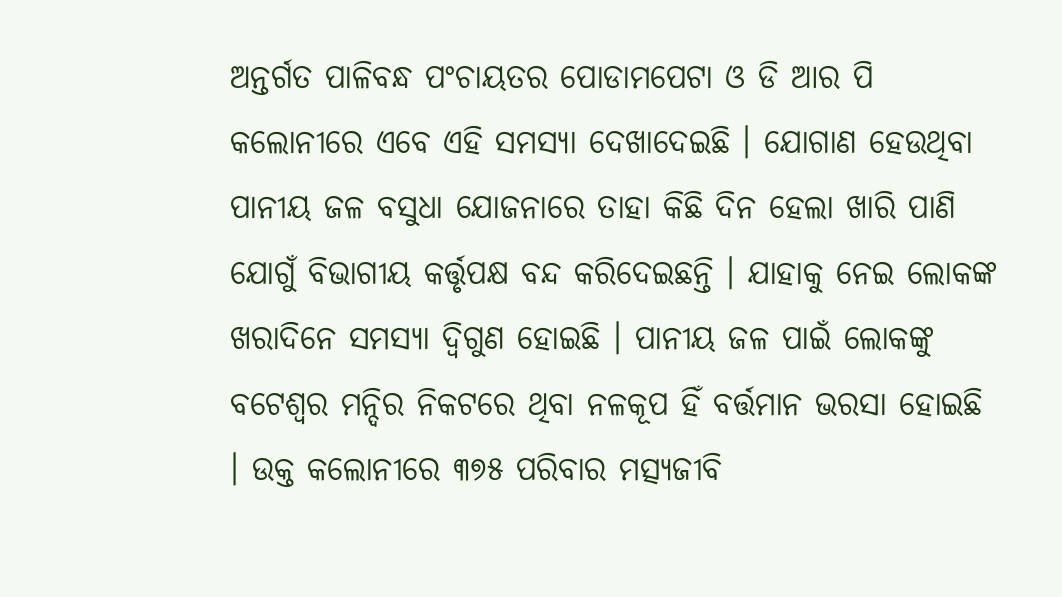ଅନ୍ତର୍ଗତ ପାଳିବନ୍ଧ ପଂଚାୟତର ପୋଡାମପେଟା ଓ ଡି ଆର ପି କଲୋନୀରେ ଏବେ ଏହି ସମସ୍ୟା ଦେଖାଦେଇଛି । ଯୋଗାଣ ହେଉଥିବା ପାନୀୟ ଜଳ ବସୁଧା ଯୋଜନାରେ ତାହା କିଛି ଦିନ ହେଲା ଖାରି ପାଣି ଯୋଗୁଁ ବିଭାଗୀୟ କର୍ତ୍ତୃପକ୍ଷ ବନ୍ଦ କରିଦେଇଛନ୍ତି । ଯାହାକୁ ନେଇ ଲୋକଙ୍କ ଖରାଦିନେ ସମସ୍ୟା ଦ୍ଵିଗୁଣ ହୋଇଛି । ପାନୀୟ ଜଳ ପାଇଁ ଲୋକଙ୍କୁ ବଟେଶ୍ୱର ମନ୍ଦିର ନିକଟରେ ଥିବା ନଳକୂପ ହିଁ ବର୍ତ୍ତମାନ ଭରସା ହୋଇଛି । ଉକ୍ତ କଲୋନୀରେ ୩୭୫ ପରିବାର ମତ୍ସ୍ୟଜୀବି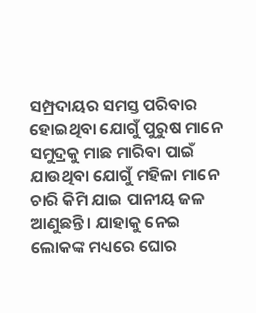ସମ୍ପ୍ରଦାୟର ସମସ୍ତ ପରିବାର ହୋଇଥିବା ଯୋଗୁଁ ପୁରୁଷ ମାନେ ସମୁଦ୍ରକୁ ମାଛ ମାରିବା ପାଇଁ ଯାଉଥିବା ଯୋଗୁଁ ମହିଳା ମାନେ ଚାରି କିମି ଯାଇ ପାନୀୟ ଜଳ ଆଣୁଛନ୍ତି । ଯାହାକୁ ନେଇ ଲୋକଙ୍କ ମଧ୍ୟରେ ଘୋର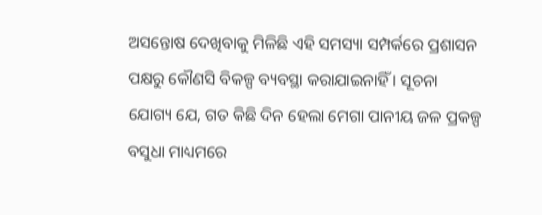ଅସନ୍ତୋଷ ଦେଖିବାକୁ ମିଳିଛି ଏହି ସମସ୍ୟା ସମ୍ପର୍କରେ ପ୍ରଶାସନ ପକ୍ଷରୁ କୌଣସି ବିକଳ୍ପ ବ୍ୟବସ୍ଥା କରାଯାଇନାହିଁ । ସୂଚନା ଯୋଗ୍ୟ ଯେ, ଗତ କିଛି ଦିନ ହେଲା ମେଗା ପାନୀୟ ଜଳ ପ୍ରକଳ୍ପ ବସୁଧା ମାଧ୍ୟମରେ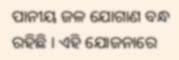ପାନୀୟ ଜଳ ଯୋଗାଣ ବନ୍ଧ ରହିଛି । ଏହି ଯୋଜନାରେ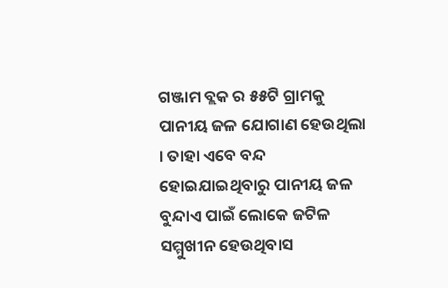ଗଞ୍ଜାମ ବ୍ଲକ ର ୫୫ଟି ଗ୍ରାମକୁ ପାନୀୟ ଜଳ ଯୋଗାଣ ହେଉଥିଲା । ତାହା ଏବେ ବନ୍ଦ ହୋଇଯାଇଥିବାରୁ ପାନୀୟ ଜଳ ବୁନ୍ଦାଏ ପାଇଁ ଲୋକେ ଜଟିଳ ସମ୍ମୁଖୀନ ହେଉଥିବାସ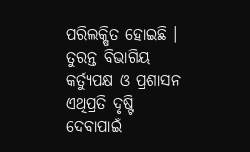ପରିଲକ୍ଷିତ ହୋଇଛି । ତୁରନ୍ତ ବିଭାଗିୟ କର୍ତ୍ୟୁପକ୍ଷ ଓ ପ୍ରଶାସନ ଏଥିପ୍ରତି ଦୃଷ୍ଟି ଦେବାପାଇଁ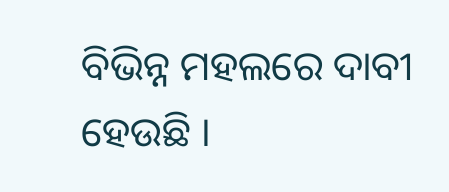ବିଭିନ୍ନ ମହଲରେ ଦାବୀ ହେଉଛି ।